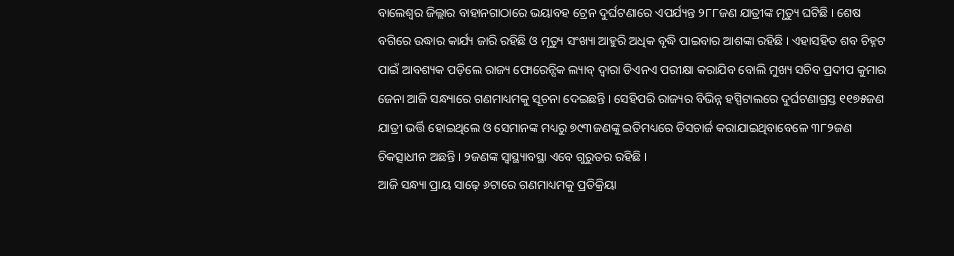ବାଲେଶ୍ୱର ଜିଲ୍ଲାର ବାହାନଗାଠାରେ ଭୟାବହ ଟ୍ରେନ ଦୁର୍ଘଟଣାରେ ଏପର୍ଯ୍ୟନ୍ତ ୨୮୮ଜଣ ଯାତ୍ରୀଙ୍କ ମୃତ୍ୟୁ ଘଟିଛି । ଶେଷ ବଗିରେ ଉଦ୍ଧାର କାର୍ଯ୍ୟ ଜାରି ରହିଛି ଓ ମୃତ୍ୟୁ ସଂଖ୍ୟା ଆହୁରି ଅଧିକ ବୃଦ୍ଧି ପାଇବାର ଆଶଙ୍କା ରହିଛି । ଏହାସହିତ ଶବ ଚିହ୍ନଟ ପାଇଁ ଆବଶ୍ୟକ ପଡ଼ିଲେ ରାଜ୍ୟ ଫୋରେନ୍ସିକ ଲ୍ୟାବ୍ ଦ୍ୱାରା ଡିଏନଏ ପରୀକ୍ଷା କରାଯିବ ବୋଲି ମୁଖ୍ୟ ସଚିବ ପ୍ରଦୀପ କୁମାର ଜେନା ଆଜି ସନ୍ଧ୍ୟାରେ ଗଣମାଧ୍ୟମକୁ ସୂଚନା ଦେଇଛନ୍ତି । ସେହିପରି ରାଜ୍ୟର ବିଭିନ୍ନ ହସ୍ପିଟାଲରେ ଦୁର୍ଘଟଣାଗ୍ରସ୍ତ ୧୧୭୫ଜଣ ଯାତ୍ରୀ ଭର୍ତ୍ତି ହୋଇଥିଲେ ଓ ସେମାନଙ୍କ ମଧ୍ୟରୁ ୭୯୩ଜଣଙ୍କୁ ଇତିମଧ୍ୟରେ ଡିସଚାର୍ଜ କରାଯାଇଥିବାବେଳେ ୩୮୨ଜଣ ଚିକତ୍ସାଧୀନ ଅଛନ୍ତି । ୨ଜଣଙ୍କ ସ୍ୱାସ୍ଥ୍ୟାବସ୍ଥା ଏବେ ଗୁରୁତର ରହିଛି ।
ଆଜି ସନ୍ଧ୍ୟା ପ୍ରାୟ ସାଢ଼େ ୬ଟାରେ ଗଣମାଧ୍ୟମକୁ ପ୍ରତିକ୍ରିୟା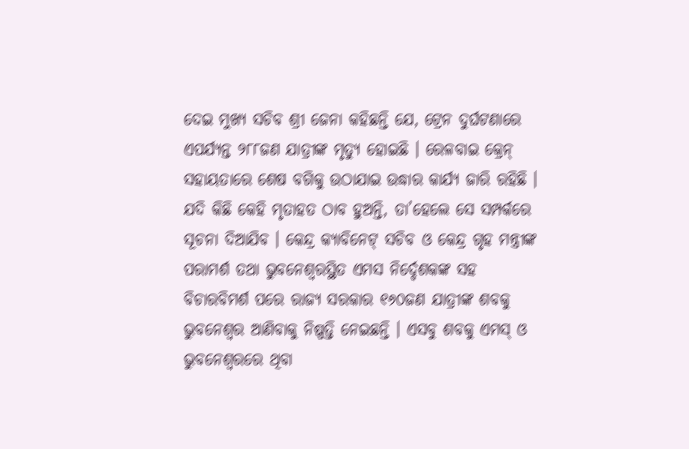ଦେଇ ମୁଖ୍ୟ ସଚିବ ଶ୍ରୀ ଜେନା କହିଛନ୍ତି ଯେ, ଟ୍ରେନ ଦୁର୍ଘଟଣାରେ ଏପର୍ଯ୍ୟନ୍ତ ୨୮୮ଜଣ ଯାତ୍ରୀଙ୍କ ମୃତ୍ୟୁ ହୋଇଛି । ରେଳବାଇ କ୍ରେନ୍ ସହାୟତାରେ ଶେଷ ବଗିକୁ ଉଠାଯାଇ ଉଦ୍ଧାର କାର୍ଯ୍ୟ ଜାରି ରହିଛି । ଯଦି କିଛି କେହି ମୃତାହତ ଠାବ ହୁଅନ୍ତି, ତା’ହେଲେ ସେ ସମ୍ପର୍କରେ ସୂଚନା ଦିଆଯିବ । କେନ୍ଦ୍ର କ୍ୟାବିନେଟ୍ ସଚିବ ଓ କେନ୍ଦ୍ର ଗୃହ ମନ୍ତ୍ରୀଙ୍କ ପରାମର୍ଶ ତଥା ଭୁବନେଶ୍ୱରସ୍ଥିତ ଏମସ ନିର୍ଦ୍ଦେଶକଙ୍କ ସହ ବିଚାରବିମର୍ଶ ପରେ ରାଜ୍ୟ ସରକାର ୧୬୦ଜଣ ଯାତ୍ରୀଙ୍କ ଶବକୁ ଭୁବନେଶ୍ୱର ଆଣିବାକୁ ନିଷ୍ପତ୍ତି ନେଇଛନ୍ତି । ଏସବୁ ଶବକୁ ଏମସ୍ ଓ ଭୁବନେଶ୍ୱରରେ ଥିବା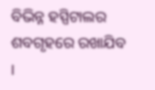ବିଭିନ୍ନ ହସ୍ପିଟାଲର ଶବଗୃହରେ ରଖାଯିବ ।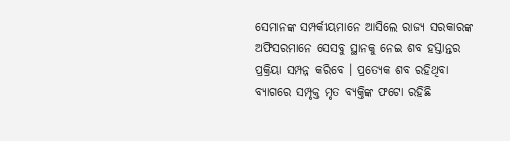ସେମାନଙ୍କ ସମ୍ପର୍କୀୟମାନେ ଆସିଲେ ରାଜ୍ୟ ସରକାରଙ୍କ ଅଫିସରମାନେ ସେସବୁ ସ୍ଥାନକୁ ନେଇ ଶବ ହସ୍ତାନ୍ତର ପ୍ରକ୍ରିୟା ସମ୍ପନ୍ନ କରିବେ । ପ୍ରତ୍ୟେକ ଶବ ରହିଥିବା ବ୍ୟାଗରେ ସମ୍ପୃକ୍ତ ମୃତ ବ୍ୟକ୍ତିଙ୍କ ଫଟୋ ରହିଛି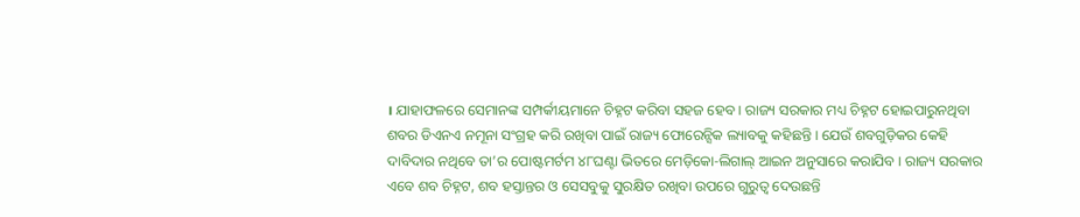। ଯାହାଫଳରେ ସେମାନଙ୍କ ସମ୍ପର୍କୀୟମାନେ ଚିହ୍ନଟ କରିବା ସହଜ ହେବ । ରାଜ୍ୟ ସରକାର ମଧ୍ୟ ଚିହ୍ନଟ ହୋଇପାରୁନଥିବା ଶବର ଡିଏନଏ ନମୂନା ସଂଗ୍ରହ କରି ରଖିବା ପାଇଁ ରାଜ୍ୟ ଫୋରେନ୍ସିକ ଲ୍ୟାବକୁ କହିଛନ୍ତି । ଯେଉଁ ଶବଗୁଡ଼ିକର କେହି ଦାବିଦାର ନଥିବେ ତା’ର ପୋଷ୍ଟମର୍ଟମ ୪୮ଘଣ୍ଟା ଭିତରେ ମେଡ଼ିକୋ-ଲିଗାଲ୍ ଆଇନ ଅନୁସାରେ କରାଯିବ । ରାଜ୍ୟ ସରକାର ଏବେ ଶବ ଚିହ୍ନଟ, ଶବ ହସ୍ତାନ୍ତର ଓ ସେସବୁକୁ ସୁରକ୍ଷିତ ରଖିବା ଉପରେ ଗୁରୁତ୍ୱ ଦେଉଛନ୍ତି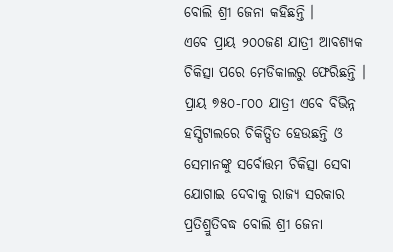ବୋଲି ଶ୍ରୀ ଜେନା କହିଛନ୍ତି ।
ଏବେ ପ୍ରାୟ ୨୦୦ଜଣ ଯାତ୍ରୀ ଆବଶ୍ୟକ ଚିକିତ୍ସା ପରେ ମେଡିକାଲରୁ ଫେରିଛନ୍ତି । ପ୍ରାୟ ୭୫୦-୮୦୦ ଯାତ୍ରୀ ଏବେ ବିଭିନ୍ନ ହସ୍ପିଟାଲରେ ଚିକିତ୍ସିତ ହେଉଛନ୍ତି ଓ ସେମାନଙ୍କୁ ସର୍ବୋତ୍ତମ ଚିକିତ୍ସା ସେବା ଯୋଗାଇ ଦେବାକୁ ରାଜ୍ୟ ସରକାର ପ୍ରତିଶ୍ରୁତିବଦ୍ଧ ବୋଲି ଶ୍ରୀ ଜେନା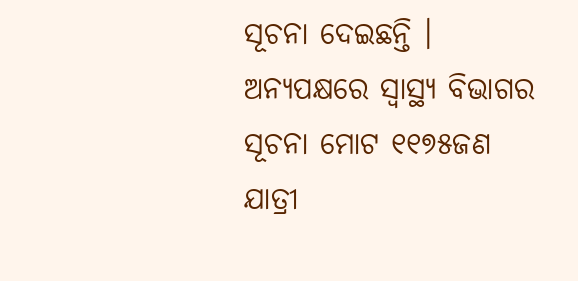ସୂଚନା ଦେଇଛନ୍ତି ।
ଅନ୍ୟପକ୍ଷରେ ସ୍ୱାସ୍ଥ୍ୟ ବିଭାଗର ସୂଚନା ମୋଟ ୧୧୭୫ଜଣ ଯାତ୍ରୀ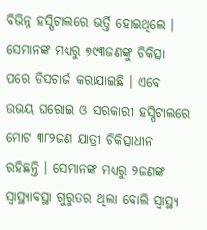ବିଭିନ୍ନ ହସ୍ପିଟାଲରେ ଭର୍ତ୍ତି ହୋଇଥିଲେ । ସେମାନଙ୍କ ମଧ୍ୟରୁ ୭୯୩ଜଣଙ୍କୁ ଚିକିତ୍ସା ପରେ ଡିସଚାର୍ଜ କରାଯାଇଛି । ଏବେ ଉଭୟ ଘରୋଇ ଓ ସରକାରୀ ହସ୍ପିଟାଲରେ ମୋଟ ୩୮୨ଜଣ ଯାତ୍ରୀ ଚିକିତ୍ସାଧୀନ ରହିଛନ୍ତି । ସେମାନଙ୍କ ମଧ୍ୟରୁ ୨ଜଣଙ୍କ ସ୍ୱାସ୍ଥ୍ୟାବସ୍ଥା ଗୁରୁତର ଥିଲା ବୋଲି ସ୍ୱାସ୍ଥ୍ୟ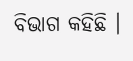ବିଭାଗ କହିଛି ।